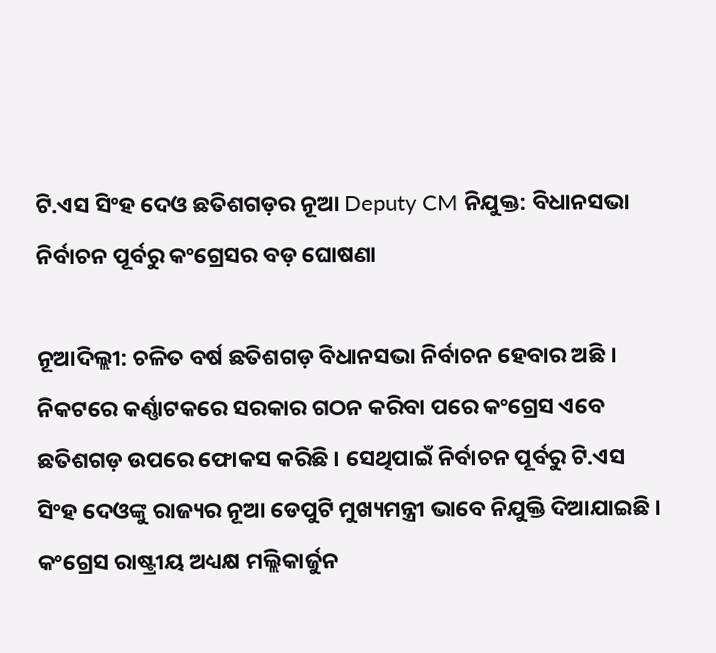ଟି.ଏସ ସିଂହ ଦେଓ ଛତିଶଗଡ଼ର ନୂଆ Deputy CM ନିଯୁକ୍ତ: ବିଧାନସଭା ନିର୍ବାଚନ ପୂର୍ବରୁ କଂଗ୍ରେସର ବଡ଼ ଘୋଷଣା

ନୂଆଦିଲ୍ଲୀ: ଚଳିତ ବର୍ଷ ଛତିଶଗଡ଼ ବିଧାନସଭା ନିର୍ବାଚନ ହେବାର ଅଛି । ନିକଟରେ କର୍ଣ୍ଣାଟକରେ ସରକାର ଗଠନ କରିବା ପରେ କଂଗ୍ରେସ ଏବେ ଛତିଶଗଡ଼ ଉପରେ ଫୋକସ କରିଛି । ସେଥିପାଇଁ ନିର୍ବାଚନ ପୂର୍ବରୁ ଟି.ଏସ ସିଂହ ଦେଓଙ୍କୁ ରାଜ୍ୟର ନୂଆ ଡେପୁଟି ମୁଖ୍ୟମନ୍ତ୍ରୀ ଭାବେ ନିଯୁକ୍ତି ଦିଆଯାଇଛି । କଂଗ୍ରେସ ରାଷ୍ଟ୍ରୀୟ ଅଧ୍ୟକ୍ଷ ମଲ୍ଲିକାର୍ଜୁନ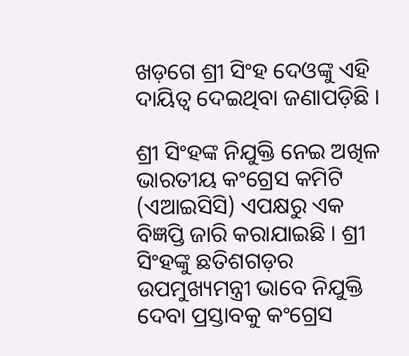ଖଡ଼ଗେ ଶ୍ରୀ ସିଂହ ଦେଓଙ୍କୁ ଏହି ଦାୟିତ୍ୱ ଦେଇଥିବା ଜଣାପଡ଼ିଛି ।

ଶ୍ରୀ ସିଂହଙ୍କ ନିଯୁକ୍ତି ନେଇ ଅଖିଳ ଭାରତୀୟ କଂଗ୍ରେସ କମିଟି (ଏଆଇସିସି) ଏପକ୍ଷରୁ ଏକ ବିଜ୍ଞପ୍ତି ଜାରି କରାଯାଇଛି । ଶ୍ରୀ ସିଂହଙ୍କୁ ଛତିଶଗଡ଼ର ଉପମୁଖ୍ୟମନ୍ତ୍ରୀ ଭାବେ ନିଯୁକ୍ତି ଦେବା ପ୍ରସ୍ତାବକୁ କଂଗ୍ରେସ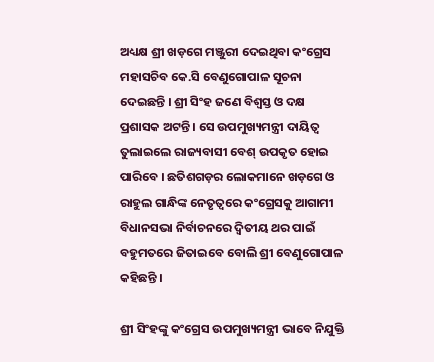ଅଧ୍ୟକ୍ଷ ଶ୍ରୀ ଖଡ଼ଗେ ମଞ୍ଜୁରୀ ଦେଇଥିବା କଂଗ୍ରେସ ମହାସଚିବ କେ.ସି ବେଣୁଗୋପାଳ ସୂଚନା ଦେଇଛନ୍ତି । ଶ୍ରୀ ସିଂହ ଜଣେ ବିଶ୍ୱସ୍ତ ଓ ଦକ୍ଷ ପ୍ରଶାସକ ଅଟନ୍ତି । ସେ ଉପମୁଖ୍ୟମନ୍ତ୍ରୀ ଦାୟିତ୍ୱ ତୁଲାଇଲେ ରାଜ୍ୟବାସୀ ବେଶ୍ ଉପକୃତ ହୋଇ ପାରିବେ । ଛତିଶଗଡ଼ର ଲୋକମାନେ ଖଡ଼ଗେ ଓ ରାହୁଲ ଗାନ୍ଧିଙ୍କ ନେତୃତ୍ୱରେ କଂଗ୍ରେସକୁ ଆଗାମୀ ବିଧାନସଭା ନିର୍ବାଚନରେ ଦ୍ୱିତୀୟ ଥର ପାଇଁ ବହୁମତରେ ଜିତାଇବେ ବୋଲି ଶ୍ରୀ ବେଣୁଗୋପାଳ କହିଛନ୍ତି ।

ଶ୍ରୀ ସିଂହଙ୍କୁ କଂଗ୍ରେସ ଉପମୁଖ୍ୟମନ୍ତ୍ରୀ ଭାବେ ନିଯୁକ୍ତି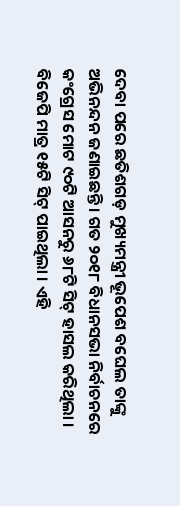ଦେବା ପରେ ଛତିଶଗଡ଼ ମୁଖ୍ୟମନ୍ତ୍ରୀ ଭୂପେଶ ବଘେଲ ତାଙ୍କୁ ଅଭିନନ୍ଦନ ଜଣାଇଛନ୍ତି । ଗତ ୨୦୧୮ ବିଧାନସଭା ନିର୍ବାଚନରେ କଂଗ୍ରେସ ମୋଟ ୯୦ଟି ଆସନରୁ ୬୮ଟି ସିଟ୍ ହାସଲ କରିଥିଲା । ବିଜେପି ମାତ୍ର ୧୫ଟି ସିଟ୍ ପାଇଥିଲା । ଏହି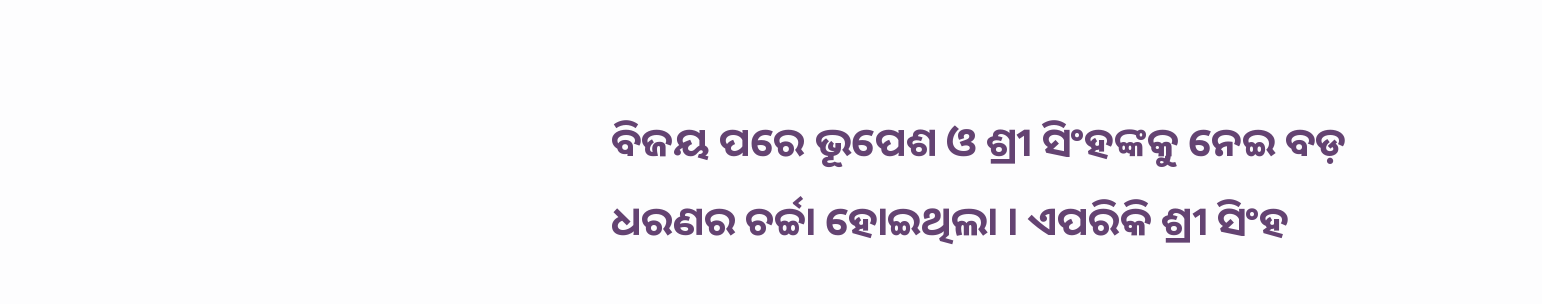ବିଜୟ ପରେ ଭୂପେଶ ଓ ଶ୍ରୀ ସିଂହଙ୍କକୁ ନେଇ ବଡ଼ ଧରଣର ଚର୍ଚ୍ଚା ହୋଇଥିଲା । ଏପରିକି ଶ୍ରୀ ସିଂହ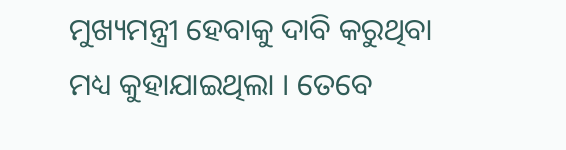ମୁଖ୍ୟମନ୍ତ୍ରୀ ହେବାକୁ ଦାବି କରୁଥିବା ମଧ୍ୟ କୁହାଯାଇଥିଲା । ତେବେ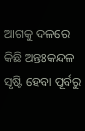ଆଗକୁ ଦଳରେ କିଛି ଅନ୍ତଃକନ୍ଦଳ ସୃଷ୍ଟି ହେବା ପୂର୍ବରୁ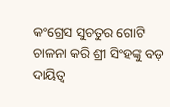କଂଗ୍ରେସ ସୁଚତୁର ଗୋଟି ଚାଳନା କରି ଶ୍ରୀ ସିଂହଙ୍କୁ ବଡ଼ ଦାୟିତ୍ୱ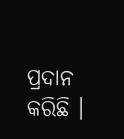ପ୍ରଦାନ କରିଛି ।